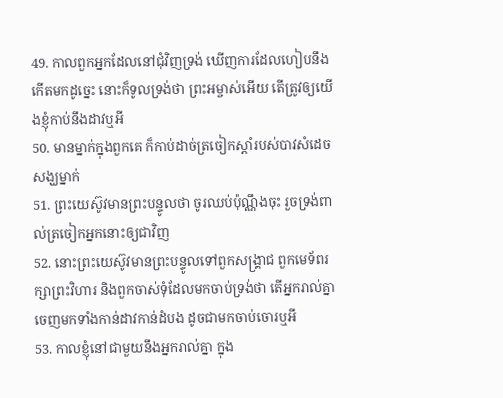49. កាលពួកអ្នកដែលនៅជុំវិញទ្រង់ ឃើញការដែលហៀបនឹងកើតមកដូច្នេះ នោះក៏ទូលទ្រង់ថា ព្រះអម្ចាស់អើយ តើត្រូវឲ្យយើងខ្ញុំកាប់នឹងដាវឬអី
50. មានម្នាក់ក្នុងពួកគេ ក៏កាប់ដាច់ត្រចៀកស្តាំរបស់បាវសំដេចសង្ឃម្នាក់
51. ព្រះយេស៊ូវមានព្រះបន្ទូលថា ចូរឈប់ប៉ុណ្ណឹងចុះ រួចទ្រង់ពាល់ត្រចៀកអ្នកនោះឲ្យជាវិញ
52. នោះព្រះយេស៊ូវមានព្រះបន្ទូលទៅពួកសង្គ្រាជ ពួកមេទ័ពរក្សាព្រះវិហារ និងពួកចាស់ទុំដែលមកចាប់ទ្រង់ថា តើអ្នករាល់គ្នាចេញមកទាំងកាន់ដាវកាន់ដំបង ដូចជាមកចាប់ចោរឬអី
53. កាលខ្ញុំនៅជាមួយនឹងអ្នករាល់គ្នា ក្នុង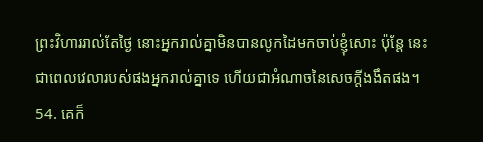ព្រះវិហាររាល់តែថ្ងៃ នោះអ្នករាល់គ្នាមិនបានលូកដៃមកចាប់ខ្ញុំសោះ ប៉ុន្តែ នេះជាពេលវេលារបស់ផងអ្នករាល់គ្នាទេ ហើយជាអំណាចនៃសេចក្ដីងងឹតផង។
54. គេក៏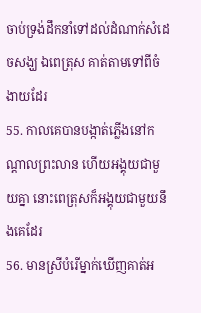ចាប់ទ្រង់ដឹកនាំទៅដល់ដំណាក់សំដេចសង្ឃ ឯពេត្រុស គាត់តាមទៅពីចំងាយដែរ
55. កាលគេបានបង្កាត់ភ្លើងនៅកណ្តាលព្រះលាន ហើយអង្គុយជាមួយគ្នា នោះពេត្រុសក៏អង្គុយជាមួយនឹងគេដែរ
56. មានស្រីបំរើម្នាក់ឃើញគាត់អ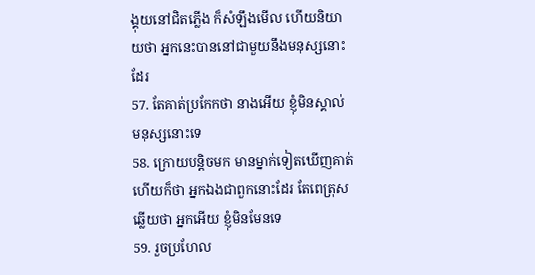ង្គុយនៅជិតភ្លើង ក៏សំឡឹងមើល ហើយនិយាយថា អ្នកនេះបាននៅជាមួយនឹងមនុស្សនោះដែរ
57. តែគាត់ប្រកែកថា នាងអើយ ខ្ញុំមិនស្គាល់មនុស្សនោះទេ
58. ក្រោយបន្តិចមក មានម្នាក់ទៀតឃើញគាត់ ហើយក៏ថា អ្នកឯងជាពួកនោះដែរ តែពេត្រុសឆ្លើយថា អ្នកអើយ ខ្ញុំមិនមែនទេ
59. រួចប្រហែល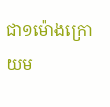ជា១ម៉ោងក្រោយម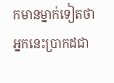កមានម្នាក់ទៀតថា អ្នកនេះប្រាកដជា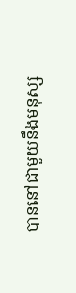បាននៅជាមួយនឹងមនុស្ស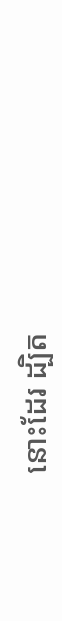នោះដែរ ដ្បិត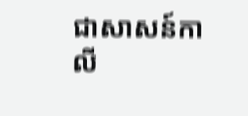ជាសាសន៍កាលី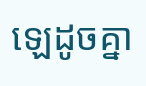ឡេដូចគ្នា